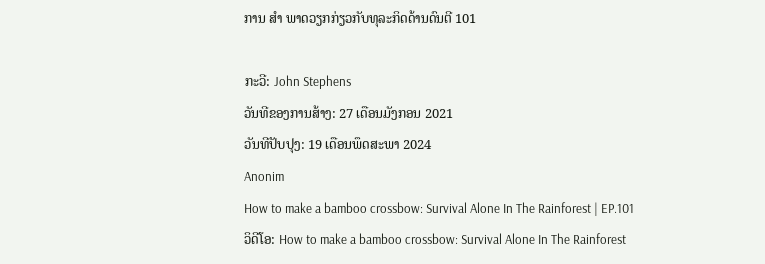ການ ສຳ ພາດວຽກກ່ຽວກັບທຸລະກິດດ້ານດົນຕີ 101

ກະວີ: John Stephens
ວັນທີຂອງການສ້າງ: 27 ເດືອນມັງກອນ 2021
ວັນທີປັບປຸງ: 19 ເດືອນພຶດສະພາ 2024
Anonim
How to make a bamboo crossbow: Survival Alone In The Rainforest | EP.101
ວິດີໂອ: How to make a bamboo crossbow: Survival Alone In The Rainforest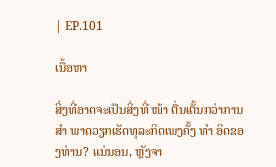| EP.101

ເນື້ອຫາ

ສິ່ງທີ່ອາດຈະເປັນສິ່ງທີ່ ໜ້າ ຕື່ນເຕັ້ນກວ່າການ ສຳ ພາດວຽກເຮັດທຸລະກິດເພງຄັ້ງ ທຳ ອິດຂອງທ່ານ? ແນ່ນອນ, ຫຼັງຈາ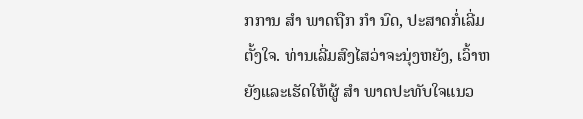ກການ ສຳ ພາດຖືກ ກຳ ນົດ, ປະສາດກໍ່ເລີ່ມຕັ້ງໃຈ. ທ່ານເລີ່ມສົງໄສວ່າຈະນຸ່ງຫຍັງ, ເວົ້າຫຍັງແລະເຮັດໃຫ້ຜູ້ ສຳ ພາດປະທັບໃຈແນວ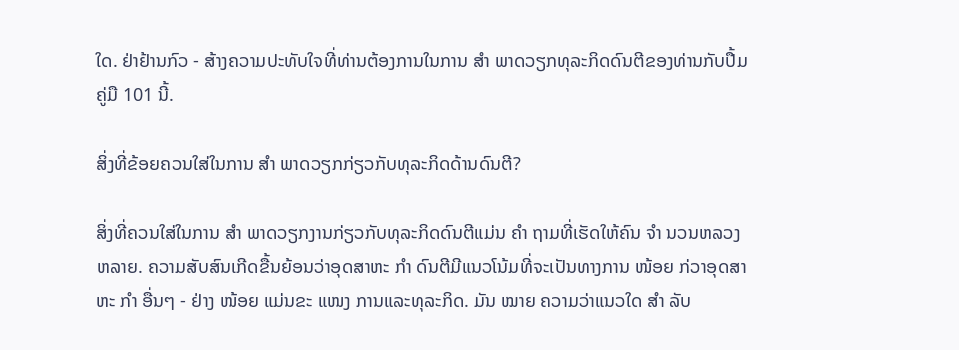ໃດ. ຢ່າຢ້ານກົວ - ສ້າງຄວາມປະທັບໃຈທີ່ທ່ານຕ້ອງການໃນການ ສຳ ພາດວຽກທຸລະກິດດົນຕີຂອງທ່ານກັບປື້ມຄູ່ມື 101 ນີ້.

ສິ່ງທີ່ຂ້ອຍຄວນໃສ່ໃນການ ສຳ ພາດວຽກກ່ຽວກັບທຸລະກິດດ້ານດົນຕີ?

ສິ່ງທີ່ຄວນໃສ່ໃນການ ສຳ ພາດວຽກງານກ່ຽວກັບທຸລະກິດດົນຕີແມ່ນ ຄຳ ຖາມທີ່ເຮັດໃຫ້ຄົນ ຈຳ ນວນຫລວງຫລາຍ. ຄວາມສັບສົນເກີດຂື້ນຍ້ອນວ່າອຸດສາຫະ ກຳ ດົນຕີມີແນວໂນ້ມທີ່ຈະເປັນທາງການ ໜ້ອຍ ກ່ວາອຸດສາຫະ ກຳ ອື່ນໆ - ຢ່າງ ໜ້ອຍ ແມ່ນຂະ ແໜງ ການແລະທຸລະກິດ. ມັນ ໝາຍ ຄວາມວ່າແນວໃດ ສຳ ລັບ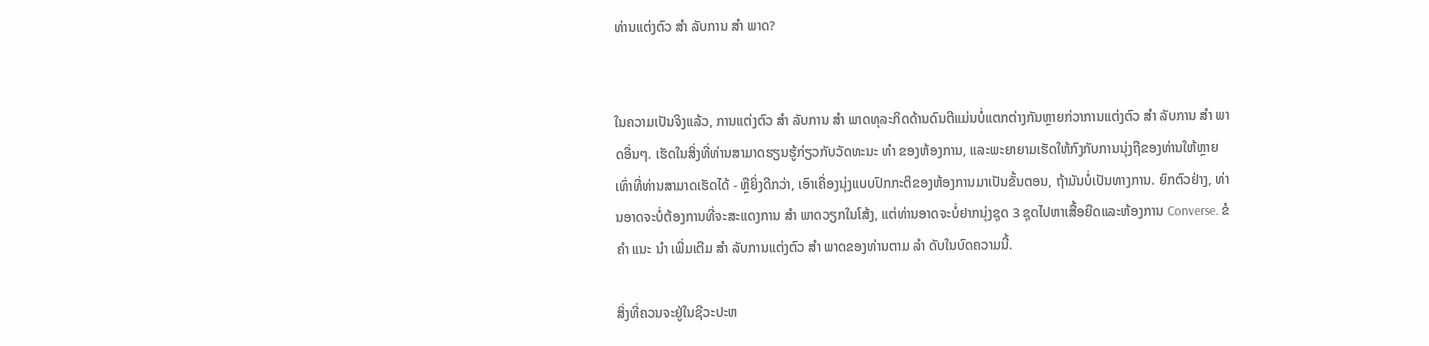ທ່ານແຕ່ງຕົວ ສຳ ລັບການ ສຳ ພາດ?


ໃນຄວາມເປັນຈິງແລ້ວ, ການແຕ່ງຕົວ ສຳ ລັບການ ສຳ ພາດທຸລະກິດດ້ານດົນຕີແມ່ນບໍ່ແຕກຕ່າງກັນຫຼາຍກ່ວາການແຕ່ງຕົວ ສຳ ລັບການ ສຳ ພາດອື່ນໆ. ເຮັດໃນສິ່ງທີ່ທ່ານສາມາດຮຽນຮູ້ກ່ຽວກັບວັດທະນະ ທຳ ຂອງຫ້ອງການ, ແລະພະຍາຍາມເຮັດໃຫ້ກົງກັບການນຸ່ງຖືຂອງທ່ານໃຫ້ຫຼາຍເທົ່າທີ່ທ່ານສາມາດເຮັດໄດ້ - ຫຼືຍິ່ງດີກວ່າ, ເອົາເຄື່ອງນຸ່ງແບບປົກກະຕິຂອງຫ້ອງການມາເປັນຂັ້ນຕອນ, ຖ້າມັນບໍ່ເປັນທາງການ. ຍົກຕົວຢ່າງ, ທ່ານອາດຈະບໍ່ຕ້ອງການທີ່ຈະສະແດງການ ສຳ ພາດວຽກໃນໂສ້ງ, ແຕ່ທ່ານອາດຈະບໍ່ຢາກນຸ່ງຊຸດ 3 ຊຸດໄປຫາເສື້ອຍືດແລະຫ້ອງການ Converse. ຂໍ ຄຳ ແນະ ນຳ ເພີ່ມເຕີມ ສຳ ລັບການແຕ່ງຕົວ ສຳ ພາດຂອງທ່ານຕາມ ລຳ ດັບໃນບົດຄວາມນີ້.

ສິ່ງທີ່ຄວນຈະຢູ່ໃນຊີວະປະຫ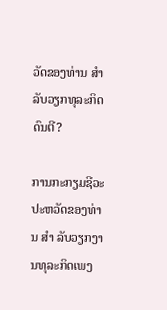ວັດຂອງທ່ານ ສຳ ລັບວຽກທຸລະກິດດົນຕີ?

ການກະກຽມຊີວະປະຫວັດຂອງທ່ານ ສຳ ລັບວຽກງານທຸລະກິດເພງ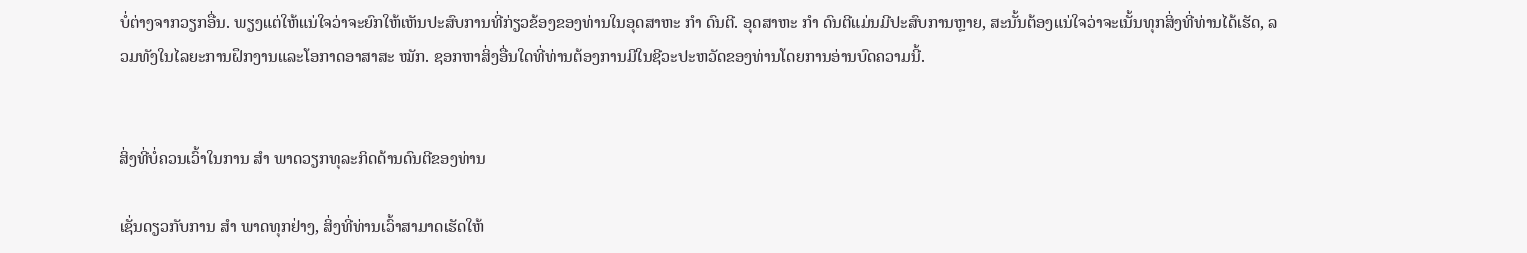ບໍ່ຕ່າງຈາກວຽກອື່ນ. ພຽງແຕ່ໃຫ້ແນ່ໃຈວ່າຈະຍົກໃຫ້ເຫັນປະສົບການທີ່ກ່ຽວຂ້ອງຂອງທ່ານໃນອຸດສາຫະ ກຳ ດົນຕີ. ອຸດສາຫະ ກຳ ດົນຕີແມ່ນມີປະສົບການຫຼາຍ, ສະນັ້ນຕ້ອງແນ່ໃຈວ່າຈະເນັ້ນທຸກສິ່ງທີ່ທ່ານໄດ້ເຮັດ, ລວມທັງໃນໄລຍະການຝຶກງານແລະໂອກາດອາສາສະ ໝັກ. ຊອກຫາສິ່ງອື່ນໃດທີ່ທ່ານຕ້ອງການມີໃນຊີວະປະຫວັດຂອງທ່ານໂດຍການອ່ານບົດຄວາມນີ້.


ສິ່ງທີ່ບໍ່ຄວນເວົ້າໃນການ ສຳ ພາດວຽກທຸລະກິດດ້ານດົນຕີຂອງທ່ານ

ເຊັ່ນດຽວກັບການ ສຳ ພາດທຸກຢ່າງ, ສິ່ງທີ່ທ່ານເວົ້າສາມາດເຮັດໃຫ້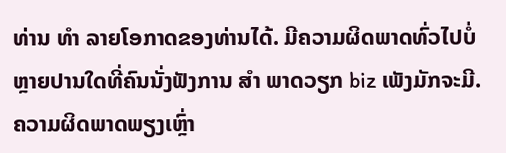ທ່ານ ທຳ ລາຍໂອກາດຂອງທ່ານໄດ້. ມີຄວາມຜິດພາດທົ່ວໄປບໍ່ຫຼາຍປານໃດທີ່ຄົນນັ່ງຟັງການ ສຳ ພາດວຽກ biz ເພັງມັກຈະມີ. ຄວາມຜິດພາດພຽງເຫຼົ່າ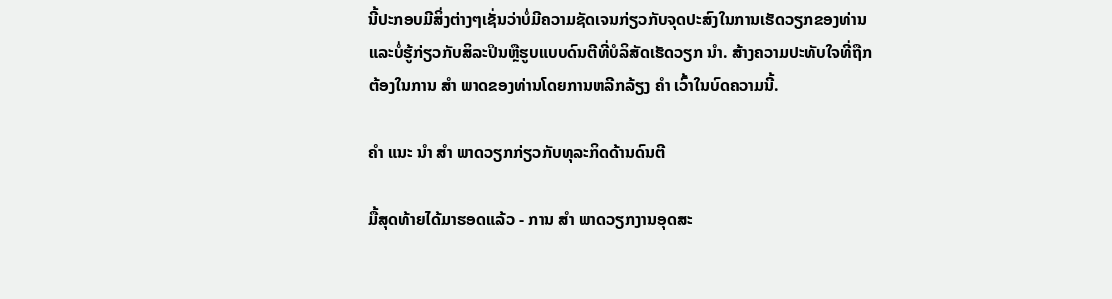ນີ້ປະກອບມີສິ່ງຕ່າງໆເຊັ່ນວ່າບໍ່ມີຄວາມຊັດເຈນກ່ຽວກັບຈຸດປະສົງໃນການເຮັດວຽກຂອງທ່ານແລະບໍ່ຮູ້ກ່ຽວກັບສິລະປິນຫຼືຮູບແບບດົນຕີທີ່ບໍລິສັດເຮັດວຽກ ນຳ. ສ້າງຄວາມປະທັບໃຈທີ່ຖືກຕ້ອງໃນການ ສຳ ພາດຂອງທ່ານໂດຍການຫລີກລ້ຽງ ຄຳ ເວົ້າໃນບົດຄວາມນີ້.

ຄຳ ແນະ ນຳ ສຳ ພາດວຽກກ່ຽວກັບທຸລະກິດດ້ານດົນຕີ

ມື້ສຸດທ້າຍໄດ້ມາຮອດແລ້ວ - ການ ສຳ ພາດວຽກງານອຸດສະ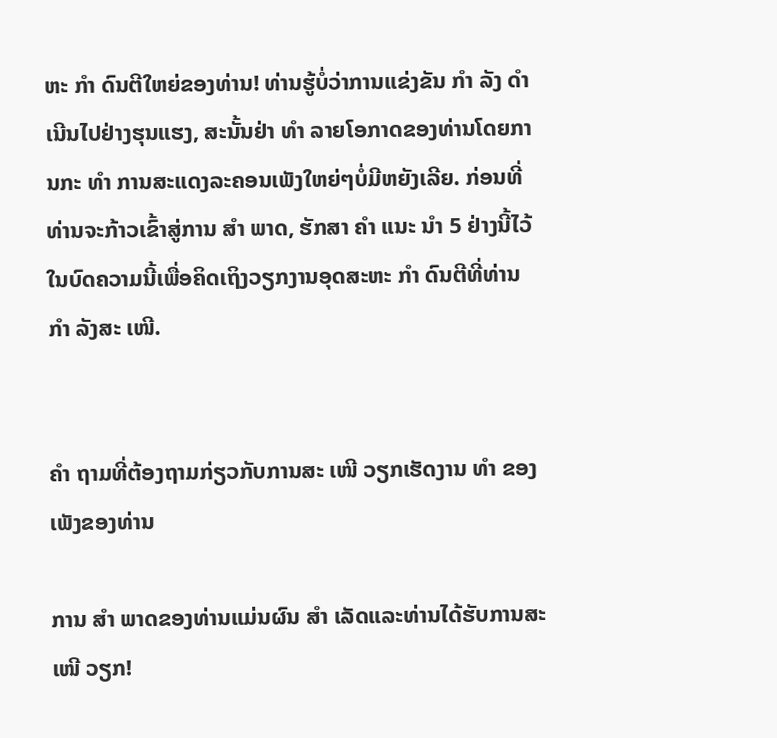ຫະ ກຳ ດົນຕີໃຫຍ່ຂອງທ່ານ! ທ່ານຮູ້ບໍ່ວ່າການແຂ່ງຂັນ ກຳ ລັງ ດຳ ເນີນໄປຢ່າງຮຸນແຮງ, ສະນັ້ນຢ່າ ທຳ ລາຍໂອກາດຂອງທ່ານໂດຍການກະ ທຳ ການສະແດງລະຄອນເພັງໃຫຍ່ໆບໍ່ມີຫຍັງເລີຍ. ກ່ອນທີ່ທ່ານຈະກ້າວເຂົ້າສູ່ການ ສຳ ພາດ, ຮັກສາ ຄຳ ແນະ ນຳ 5 ຢ່າງນີ້ໄວ້ໃນບົດຄວາມນີ້ເພື່ອຄິດເຖິງວຽກງານອຸດສະຫະ ກຳ ດົນຕີທີ່ທ່ານ ກຳ ລັງສະ ເໜີ.


ຄຳ ຖາມທີ່ຕ້ອງຖາມກ່ຽວກັບການສະ ເໜີ ວຽກເຮັດງານ ທຳ ຂອງເພັງຂອງທ່ານ

ການ ສຳ ພາດຂອງທ່ານແມ່ນຜົນ ສຳ ເລັດແລະທ່ານໄດ້ຮັບການສະ ເໜີ ວຽກ!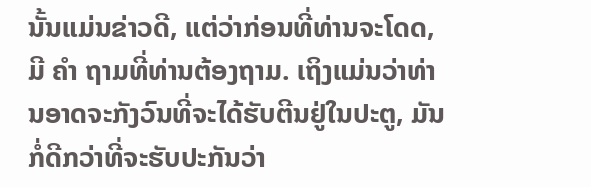ນັ້ນແມ່ນຂ່າວດີ, ແຕ່ວ່າກ່ອນທີ່ທ່ານຈະໂດດ, ມີ ຄຳ ຖາມທີ່ທ່ານຕ້ອງຖາມ. ເຖິງແມ່ນວ່າທ່ານອາດຈະກັງວົນທີ່ຈະໄດ້ຮັບຕີນຢູ່ໃນປະຕູ, ມັນກໍ່ດີກວ່າທີ່ຈະຮັບປະກັນວ່າ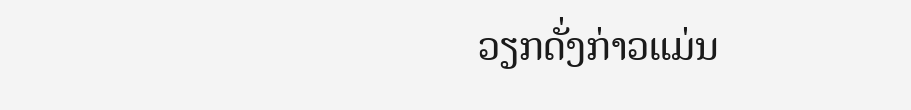ວຽກດັ່ງກ່າວແມ່ນ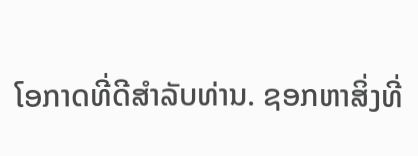ໂອກາດທີ່ດີສໍາລັບທ່ານ. ຊອກຫາສິ່ງທີ່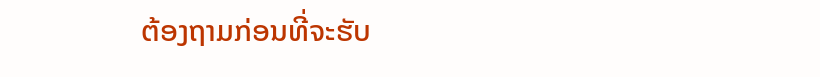ຕ້ອງຖາມກ່ອນທີ່ຈະຮັບ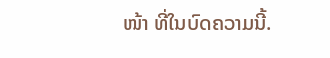ໜ້າ ທີ່ໃນບົດຄວາມນີ້.